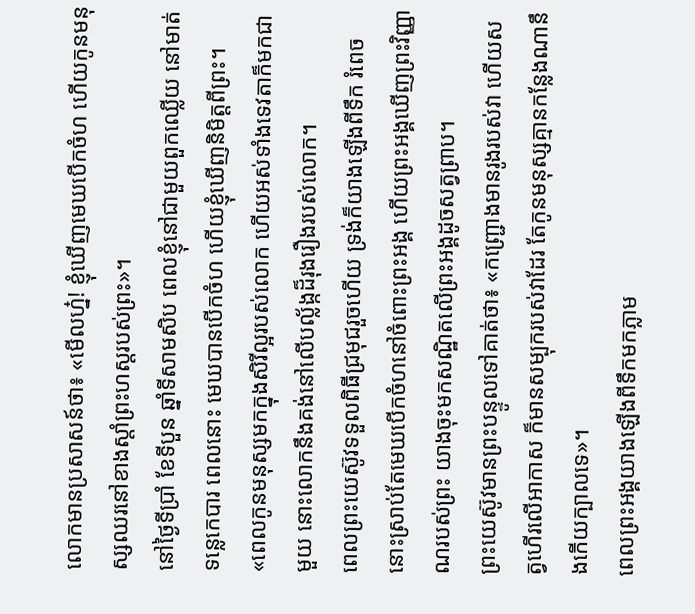លោកមានប្រសាសន៍ថា៖ «មើលហ្ន៎! ខ្ញុំឃើញមេឃបើកចំហ ហើយកូនមនុស្សឈរនៅខាងស្តាំព្រះហស្តរបស់ព្រះ»។
នៅថ្ងៃទីប្រាំ ខែទីបួន ឆ្នាំទីសាមសិប ពេលខ្ញុំនៅជាមួយពួកឈ្លើយ នៅមាត់ទន្លេកេបារ ពេលនោះ មេឃបានបើកចំហ ហើយខ្ញុំឃើញនិមិត្តពីព្រះ។
«ពេលកូនមនុស្សមកក្នុងសិរីល្អរបស់លោក ហើយអស់ទាំងទេវតាក៏មកជាមួយ នោះលោកនឹងគង់នៅលើបល្ល័ង្កដ៏រុងរឿងរបស់លោក។
ពេលព្រះយេស៊ូវទទួលពិធីជ្រមុជរួចហើយ ទ្រង់ក៏យាងឡើងពីទឹក រំពេចនោះស្រាប់តែមេឃបើកចំហនៅចំពោះព្រះអង្គ ហើយព្រះអង្គឃើញព្រះវិញ្ញាណរបស់ព្រះ យាងចុះមកសណ្ឋិតលើព្រះអង្គដូចសត្វព្រាប។
ព្រះយេស៊ូវមានព្រះបន្ទូលទៅគាត់ថា៖ «កញ្ជ្រោងមានរូងរបស់វា ហើយសត្វហើរលើអាកាស ក៏មានសម្បុករបស់វាដែរ តែកូនមនុស្សគ្មានកន្លែងណានឹងកើយក្បាលទេ»។
ពេលព្រះអង្គយាងឡើងពីទឹកមកភ្លាម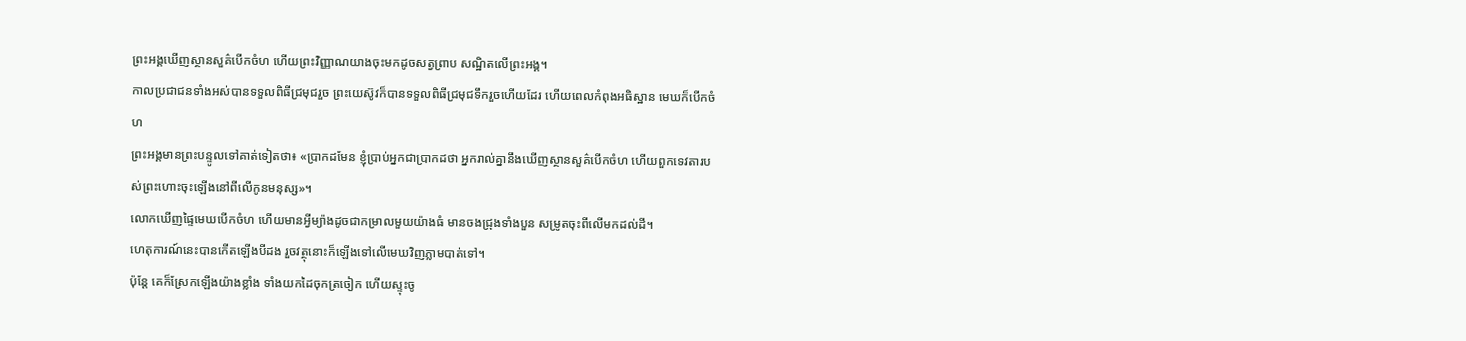ព្រះអង្គឃើញស្ថានសួគ៌បើកចំហ ហើយព្រះវិញ្ញាណយាងចុះមកដូចសត្វព្រាប សណ្ឋិតលើព្រះអង្គ។
កាលប្រជាជនទាំងអស់បានទទួលពិធីជ្រមុជរួច ព្រះយេស៊ូវក៏បានទទួលពិធីជ្រមុជទឹករួចហើយដែរ ហើយពេលកំពុងអធិស្ឋាន មេឃក៏បើកចំហ
ព្រះអង្គមានព្រះបន្ទូលទៅគាត់ទៀតថា៖ «ប្រាកដមែន ខ្ញុំប្រាប់អ្នកជាប្រាកដថា អ្នករាល់គ្នានឹងឃើញស្ថានសួគ៌បើកចំហ ហើយពួកទេវតារបស់ព្រះហោះចុះឡើងនៅពីលើកូនមនុស្ស»។
លោកឃើញផ្ទៃមេឃបើកចំហ ហើយមានអ្វីម្យ៉ាងដូចជាកម្រាលមួយយ៉ាងធំ មានចងជ្រុងទាំងបួន សម្រូតចុះពីលើមកដល់ដី។
ហេតុការណ៍នេះបានកើតឡើងបីដង រួចវត្ថុនោះក៏ឡើងទៅលើមេឃវិញភ្លាមបាត់ទៅ។
ប៉ុន្តែ គេក៏ស្រែកឡើងយ៉ាងខ្លាំង ទាំងយកដៃចុកត្រចៀក ហើយស្ទុះចូ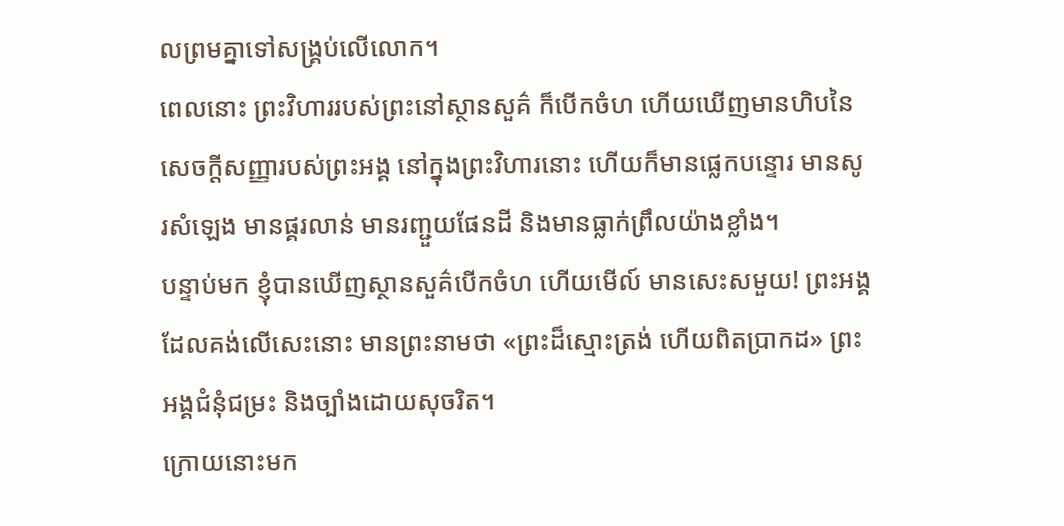លព្រមគ្នាទៅសង្គ្រប់លើលោក។
ពេលនោះ ព្រះវិហាររបស់ព្រះនៅស្ថានសួគ៌ ក៏បើកចំហ ហើយឃើញមានហិបនៃសេចក្ដីសញ្ញារបស់ព្រះអង្គ នៅក្នុងព្រះវិហារនោះ ហើយក៏មានផ្លេកបន្ទោរ មានសូរសំឡេង មានផ្គរលាន់ មានរញ្ជួយផែនដី និងមានធ្លាក់ព្រឹលយ៉ាងខ្លាំង។
បន្ទាប់មក ខ្ញុំបានឃើញស្ថានសួគ៌បើកចំហ ហើយមើល៍ មានសេះសមួយ! ព្រះអង្គដែលគង់លើសេះនោះ មានព្រះនាមថា «ព្រះដ៏ស្មោះត្រង់ ហើយពិតប្រាកដ» ព្រះអង្គជំនុំជម្រះ និងច្បាំងដោយសុចរិត។
ក្រោយនោះមក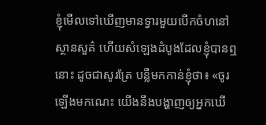ខ្ញុំមើលទៅឃើញមានទ្វារមួយបើកចំហនៅស្ថានសួគ៌ ហើយសំឡេងដំបូងដែលខ្ញុំបានឮនោះ ដូចជាសូរត្រែ បន្លឺមកកាន់ខ្ញុំថា៖ «ចូរឡើងមកណេះ យើងនឹងបង្ហាញឲ្យអ្នកឃើ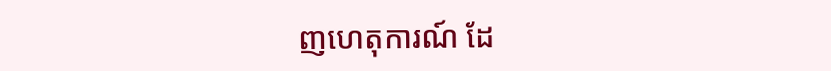ញហេតុការណ៍ ដែ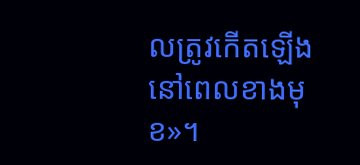លត្រូវកើតឡើងនៅពេលខាងមុខ»។